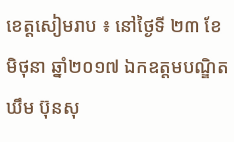ខេត្តសៀមរាប ៖ នៅថ្ងៃទី ២៣ ខែ មិថុនា ឆ្នាំ២០១៧ ឯកឧត្តមបណ្ឌិត ឃឹម ប៊ុនសុ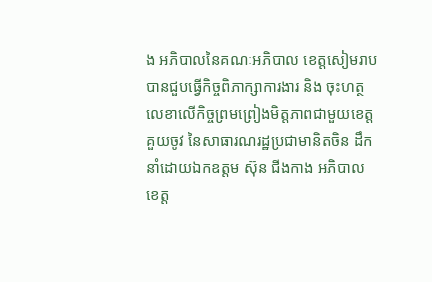ង អភិបាលនៃគណៈអភិបាល ខេត្តសៀមរាប បានជួបធ្វើកិច្ចពិភាក្សាការងារ និង ចុះហត្ថលេខាលើកិច្ចព្រមព្រៀងមិត្តភាពជាមួយខេត្តគួយចូវ នៃសាធារណរដ្ឋប្រជាមានិតចិន ដឹកនាំដោយឯកឧត្តម ស៊ុន ជីងកាង អភិបាលខេត្ត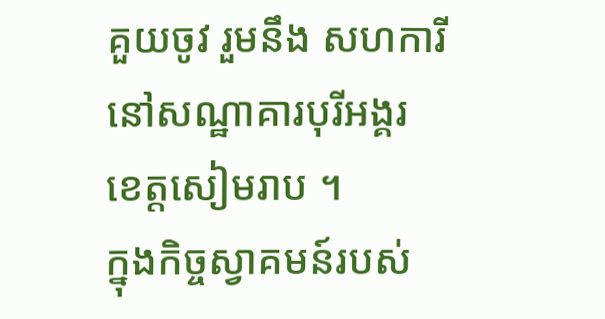គួយចូវ រួមនឹង សហការី នៅសណ្ឋាគារបុរីអង្គរ ខេត្តសៀមរាប ។
ក្នុងកិច្ចស្វាគមន៍របស់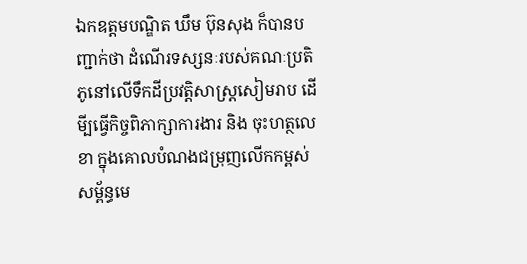ឯកឧត្តមបណ្ឌិត ឃឹម ប៊ុនសុង ក៏បានបញ្ជាក់ថា ដំណើរទស្សនៈរបស់គណៈប្រតិភូនៅលើទឹកដីប្រវត្តិសាស្ត្រសៀមរាប ដើមី្បធ្វើកិច្ចពិភាក្សាការងារ និង ចុះហត្ថលេខា ក្នុងគោលបំណងជម្រុញលើកកម្ពស់ សម្ព័ន្ធមេ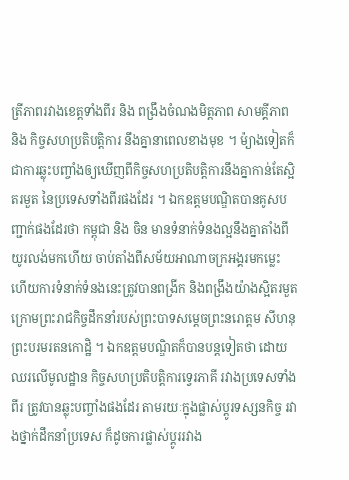ត្រីភាពរវាងខេត្តទាំងពីរ និង ពង្រឹងចំណងមិត្តភាព សាមគ្គីភាព និង កិច្ចសហប្រតិបត្តិការ នឹងគ្នានាពេលខាងមុខ ។ ម៉្យាងទៀតក៏ជាការឆ្លុះបញ្ចាំងឲ្យឃើញពីកិច្ចសហប្រតិបត្តិការនឹងគ្នាកាន់តែស្អិតរមួត នៃប្រទេសទាំងពីរផងដែរ ។ ឯកឧត្តមបណ្ឌិតបានគូសបញ្ជាក់ផងដែរថា កម្ពុជា និង ចិន មានទំនាក់ទំនងល្អនឹងគ្នាតាំងពីយូរលង់មកហើយ ចាប់តាំងពីសម័យអាណាចក្រអង្គរមកម្លេះ ហើយការទំនាក់ទំនងនេះត្រូវបានពង្រីក និងពង្រឹងយ៉ាងស្អិតរមួត ក្រោមព្រះរាជកិច្ចដឹកនាំរបស់ព្រះបាទសម្តេចព្រះនរោត្តម សីហនុ ព្រះបរមរតនកោដ្ឋិ ។ ឯកឧត្តមបណ្ឌិតក៏បានបន្តទៀតថា ដោយឈរលើមូលដ្ឋាន កិច្ចសហប្រតិបត្តិការទ្វេរភាគី រវាងប្រទេសទាំងពីរ ត្រូវបានឆ្លុះបញ្ចាំងផងដែរ តាមរយៈក្នុងផ្លាស់ប្តូរទស្សនកិច្ច រវាងថ្នាក់ដឹកនាំប្រទេស ក៏ដូចការផ្លាស់ប្តូររវាង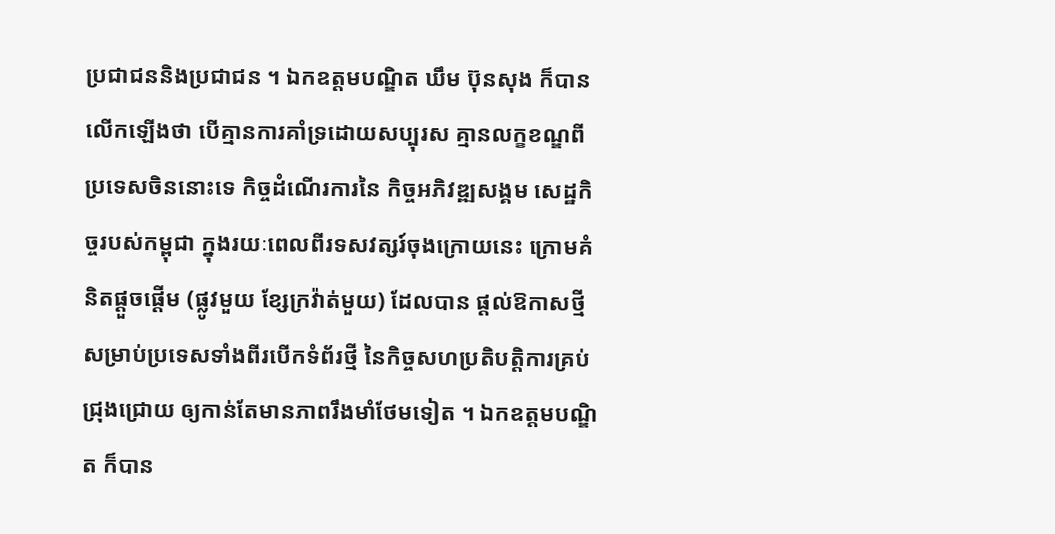ប្រជាជននិងប្រជាជន ។ ឯកឧត្តមបណ្ឌិត ឃឹម ប៊ុនសុង ក៏បានលើកឡើងថា បើគ្មានការគាំទ្រដោយសប្បុរស គ្មានលក្ខខណ្ឌពីប្រទេសចិននោះទេ កិច្ចដំណើរការនៃ កិច្ចអភិវឌ្ឍសង្គម សេដ្ឋកិច្ចរបស់កម្ពុជា ក្នុងរយៈពេលពីរទសវត្សរ៍ចុងក្រោយនេះ ក្រោមគំនិតផ្តួចផ្តើម (ផ្លូវមួយ ខ្សែក្រវ៉ាត់មួយ) ដែលបាន ផ្តល់ឱកាសថ្មី សម្រាប់ប្រទេសទាំងពីរបើកទំព័រថ្មី នៃកិច្ចសហប្រតិបត្តិការគ្រប់ជ្រុងជ្រោយ ឲ្យកាន់តែមានភាពរឹងមាំថែមទៀត ។ ឯកឧត្តមបណ្ឌិត ក៏បាន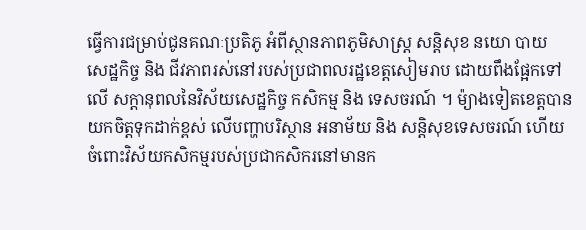ធ្វើការជម្រាប់ជូនគណៈប្រតិភូ អំពីស្ថានភាពភូមិសាស្ត្រ សន្តិសុខ នយោ បាយ សេដ្ឋកិច្ច និង ជីវភាពរស់នៅរបស់ប្រជាពលរដ្ឋខេត្តសៀមរាប ដោយពឹងផែ្អកទៅលើ សក្តានុពលនៃវិស័យសេដ្ឋកិច្ច កសិកម្ម និង ទេសចរណ៍ ។ ម៉្យាងទៀតខេត្តបានយកចិត្តទុកដាក់ខ្ពស់ លើបញ្ហាបរិស្ថាន អនាម័យ និង សន្តិសុខទេសចរណ៍ ហើយចំពោះវិស័យកសិកម្មរបស់ប្រជាកសិករនៅមានក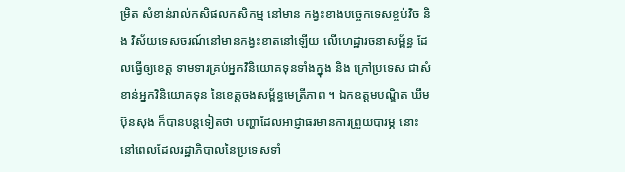ម្រិត សំខាន់រាល់កសិផលកសិកម្ម នៅមាន កង្វះខាងបច្ចេកទេសខ្ចប់វិច និង វិស័យទេសចរណ៍នៅមានកង្វះខាតនៅឡើយ លើហេដ្ឋារចនាសម្ព័ន្ធ ដែលធ្វើឲ្យខេត្ត ទាមទារគ្រប់អ្នកវិនិយោគទុនទាំងក្នុង និង ក្រៅប្រទេស ជាសំខាន់អ្នកវិនិយោគទុន នៃខេត្តចងសម្ព័ន្ធមេត្រីភាព ។ ឯកឧត្តមបណ្ឌិត ឃឹម ប៊ុនសុង ក៏បានបន្តទៀតថា បញ្ហាដែលអាជ្ញាធរមានការព្រួយបារម្ភ នោះ នៅពេលដែលរដ្ឋាភិបាលនៃប្រទេសទាំ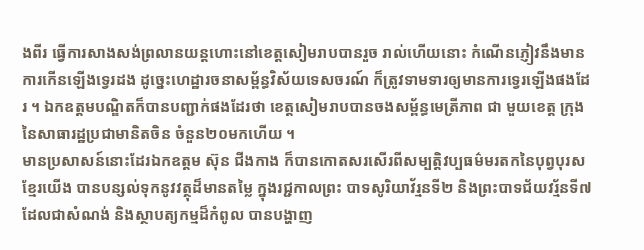ងពីរ ធ្វើការសាងសង់ព្រលានយន្តហោះនៅខេត្តសៀមរាបបានរួច រាល់ហើយនោះ កំណើនភ្ញៀវនឹងមានការកើនឡើងទ្វេរដង ដូច្នេះហេដ្ឋារចនាសម្ព័ន្ធវិស័យទេសចរណ៍ ក៏ត្រូវទាមទារឲ្យមានការទ្វេរឡើងផងដែរ ។ ឯកឧត្តមបណ្ឌិតក៏បានបញ្ជាក់ផងដែរថា ខេត្តសៀមរាបបានចងសម្ព័ន្ធមេត្រីភាព ជា មួយខេត្ត ក្រុងនៃសាធារដ្ឋប្រជាមានិតចិន ចំនួន២០មកហើយ ។
មានប្រសាសន៍នោះដែរឯកឧត្តម ស៊ុន ជីងកាង ក៏បានកោតសរសើរពីសម្បត្តិវប្បធម៌មរតកនៃបុព្វបុរសខ្មែរយើង បានបន្សល់ទុកនូវវត្ថុដ៏មានតម្លៃ ក្នុងរជ្ជកាលព្រះ បាទសូរិយាវ័រ្មនទី២ និងព្រះបាទជ័យវរ្ម័នទី៧ ដែលជាសំណង់ និងស្ថាបត្យកម្មដ៏កំពូល បានបង្ហាញ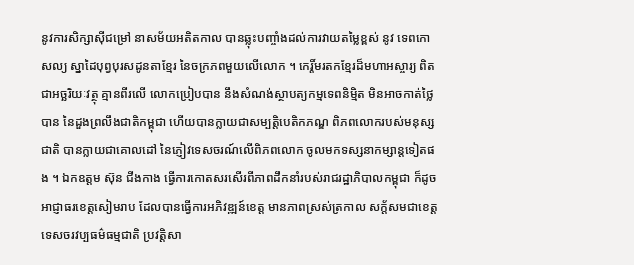នូវការសិក្សាស៊ីជម្រៅ នាសម័យអតិតកាល បានឆ្លុះបញ្ចាំងដល់ការវាយតម្លៃខ្ពស់ នូវ ទេពកោសល្យ ស្នាដៃបុព្វបុរសដូនតាខ្មែរ នៃចក្រភពមួយលើលោក ។ កេរ្តិ៍មរតកខ្មែរដ៏មហាអស្ចារ្យ ពិតជាអច្ឆរិយៈវត្ថុ គ្មានពីរលើ លោកប្រៀបបាន នឹងសំណង់ស្ថាបត្យកម្មទេពនិម្មិត មិនអាចកាត់ថ្លៃបាន នៃដួងព្រលឹងជាតិកម្ពុជា ហើយបានក្លាយជាសម្បត្តិបេតិកភណ្ឌ ពិភពលោករបស់មនុស្សជាតិ បានក្លាយជាគោលដៅ នៃភ្ញៀវទេសចរណ៍លើពិភពលោក ចូលមកទស្សនាកម្សាន្តទៀតផង ។ ឯកឧត្តម ស៊ុន ជីងកាង ធ្វើការកោតសរសើរពីភាពដឹកនាំរបស់រាជរដ្ឋាភិបាលកម្ពុជា ក៏ដូចអាជ្ញាធរខេត្តសៀមរាប ដែលបានធ្វើការអភិវឌ្ឍន៍ខេត្ត មានភាពស្រស់ត្រកាល សក្ត័សមជាខេត្តទេសចរវប្បធម៌ធម្មជាតិ ប្រវត្តិសា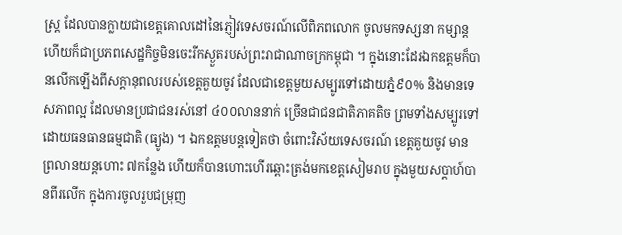ស្ត្រ ដែលបានក្លាយជាខេត្តគោលដៅនៃភ្ញៀវទេសចរណ៍លើពិភពលោក ចូលមកទស្សនា កម្សាន្ត ហើយក៏ជាប្រភពសេដ្ឋកិច្ចមិនចេះរីកស្ងួតរបស់ព្រះរាជាណាចក្រកម្ពុជា ។ ក្នុងនោះដែរឯកឧត្តមក៏បានលើកឡើងពីសក្តានុពលរបស់ខេត្តគួយចូវ ដែលជាខេត្តមួយសម្បូរទៅដោយភ្នំ៩០% និងមានទេសភាពល្អ ដែលមានប្រជាជនរស់នៅ ៤០០លាននាក់ ច្រើនជាជនជាតិភាគតិច ព្រមទាំងសម្បូរទៅដោយធនធានធម្មជាតិ (ធ្យូង) ។ ឯកឧត្តមបន្តទៀតថា ចំពោះវិស័យទេសចរណ៍ ខេត្តគួយចូវ មានព្រលានយន្តហោះ ៧កន្លែង ហើយក៏បានហោះហើរឆ្ពោះត្រង់មកខេត្តសៀមរាប ក្នុងមួយសប្តាហ៍បានពីរលើក ក្នុងការចូលរួបជម្រុញ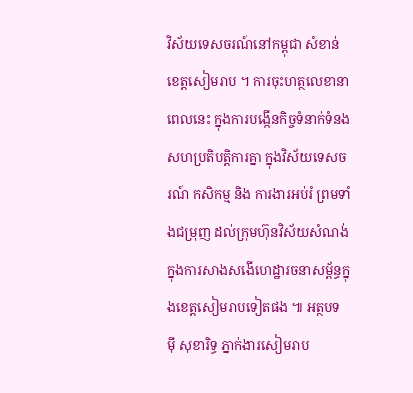វិស័យទេសចរណ៍នៅកម្ពុជា សំខាន់ខេត្តសៀមរាប ។ ការចុះហត្ថលេខានាពេលនេះ ក្នុងការបង្កើនកិច្ចទំនាក់ទំនង សហប្រតិបត្តិការគ្នា ក្នុងវិស័យទេសចរណ៍ កសិកម្ម និង ការងារអប់រំ ព្រមទាំងជម្រុញ ដល់ក្រុមហ៊ុនវិស័យសំណង់ ក្នុងការសាងសងើហេដ្ឋារចនាសម្ព័ន្ធក្នុងខេត្តសៀមរាបទៀតផង ៕ អត្ថបទ ម៉ី សុខារិទ្ធ ភ្នាក់ងារសៀមរាប